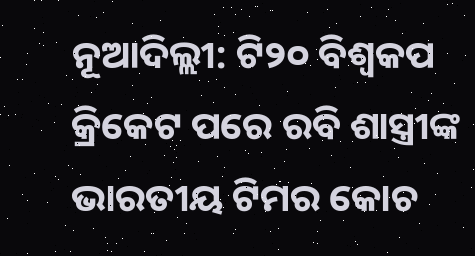ନୂଆଦିଲ୍ଲୀ: ଟି୨୦ ବିଶ୍ୱକପ କ୍ରିକେଟ ପରେ ରବି ଶାସ୍ତ୍ରୀଙ୍କ ଭାରତୀୟ ଟିମର କୋଚ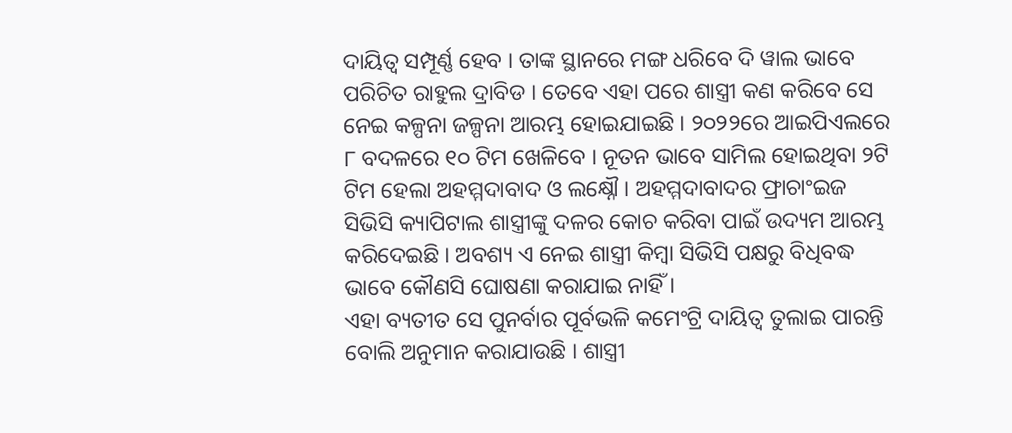ଦାୟିତ୍ୱ ସମ୍ପୂର୍ଣ୍ଣ ହେବ । ତାଙ୍କ ସ୍ଥାନରେ ମଙ୍ଗ ଧରିବେ ଦି ୱାଲ ଭାବେ ପରିଚିତ ରାହୁଲ ଦ୍ରାବିଡ । ତେବେ ଏହା ପରେ ଶାସ୍ତ୍ରୀ କଣ କରିବେ ସେ ନେଇ କଳ୍ପନା ଜଳ୍ପନା ଆରମ୍ଭ ହୋଇଯାଇଛି । ୨୦୨୨ରେ ଆଇପିଏଲରେ ୮ ବଦଳରେ ୧୦ ଟିମ ଖେଳିବେ । ନୂତନ ଭାବେ ସାମିଲ ହୋଇଥିବା ୨ଟି ଟିମ ହେଲା ଅହମ୍ମଦାବାଦ ଓ ଲକ୍ଷ୍ନୌ । ଅହମ୍ମଦାବାଦର ଫ୍ରାଚାଂଇଜ ସିଭିସି କ୍ୟାପିଟାଲ ଶାସ୍ତ୍ରୀଙ୍କୁ ଦଳର କୋଚ କରିବା ପାଇଁ ଉଦ୍ୟମ ଆରମ୍ଭ କରିଦେଇଛି । ଅବଶ୍ୟ ଏ ନେଇ ଶାସ୍ତ୍ରୀ କିମ୍ବା ସିଭିସି ପକ୍ଷରୁ ବିଧିବଦ୍ଧ ଭାବେ କୌଣସି ଘୋଷଣା କରାଯାଇ ନାହିଁ ।
ଏହା ବ୍ୟତୀତ ସେ ପୁନର୍ବାର ପୂର୍ବଭଳି କମେଂଟ୍ରି ଦାୟିତ୍ୱ ତୁଲାଇ ପାରନ୍ତି ବୋଲି ଅନୁମାନ କରାଯାଉଛି । ଶାସ୍ତ୍ରୀ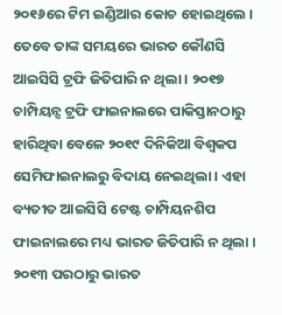୨୦୧୬ରେ ଟିମ ଇଣ୍ଡିଆର କୋଚ ହୋଇଥିଲେ । ତେବେ ତାଙ୍କ ସମୟରେ ଭାରତ କୌଣସି ଆଇସିସି ଟ୍ରଫି ଜିତିପାରି ନ ଥିଲା । ୨୦୧୭ ଚାମ୍ପିୟନ୍ସ ଟ୍ରଫି ଫାଇନାଲରେ ପାକିସ୍ତାନଠାରୁ ହାରିଥିବା ବେଳେ ୨୦୧୯ ଦିନିକିଆ ବିଶ୍ୱକପ ସେମିଫାଇନାଲରୁ ବିଦାୟ ନେଇଥିଲା । ଏହା ବ୍ୟତୀତ ଆଇସିସି ଟେଷ୍ଟ ଚାମ୍ପିୟନଶିପ ଫାଇନାଲରେ ମଧ୍ୟ ଭାରତ ଜିତିପାରି ନ ଥିଲା । ୨୦୧୩ ପରଠାରୁ ଭାରତ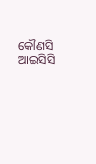କୌଣସି ଆଇସିସି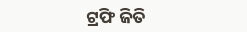ଟ୍ରଫି ଜିତି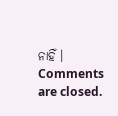ନାହିଁ ।
Comments are closed.